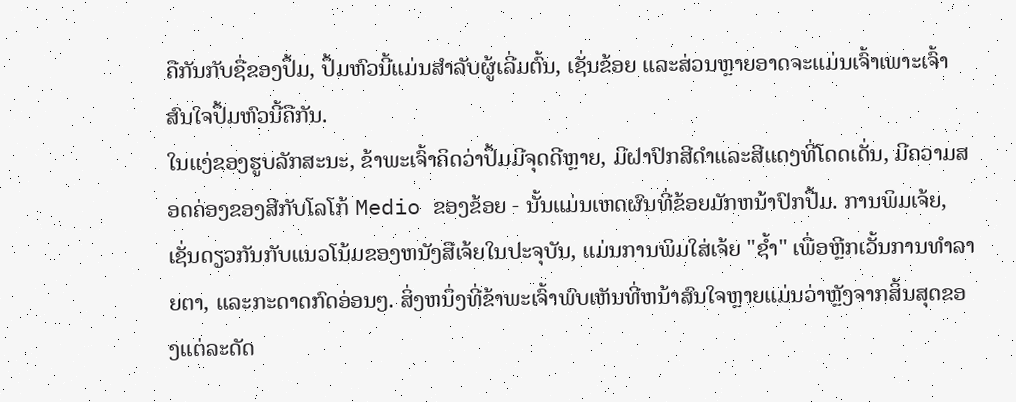ຄືກັນກັບຊື່ຂອງປຶ້ມ, ປຶ້ມຫົວນີ້ແມ່ນສຳລັບຜູ້ເລີ່ມຕົ້ນ, ເຊັ່ນຂ້ອຍ ແລະສ່ວນຫຼາຍອາດຈະແມ່ນເຈົ້າເພາະເຈົ້າສົນໃຈປຶ້ມຫົວນີ້ຄືກັນ.
ໃນແງ່ຂອງຮູບລັກສະນະ, ຂ້າພະເຈົ້າຄິດວ່າປຶ້ມມີຈຸດດີຫຼາຍ, ມີຝາປົກສີດໍາແລະສີແດງທີ່ໂດດເດັ່ນ, ມີຄວາມສອດຄ່ອງຂອງສີກັບໂລໂກ້ Medio ຂອງຂ້ອຍ - ນັ້ນແມ່ນເຫດຜົນທີ່ຂ້ອຍມັກຫນ້າປົກປື້ມ. ການພິມເຈ້ຍ, ເຊັ່ນດຽວກັນກັບແນວໂນ້ມຂອງຫນັງສືເຈ້ຍໃນປະຈຸບັນ, ແມ່ນການພິມໃສ່ເຈ້ຍ "ຊ້ຳ" ເພື່ອຫຼີກເວັ້ນການທໍາລາຍຕາ, ແລະກະດາດກົດອ່ອນໆ. ສິ່ງຫນຶ່ງທີ່ຂ້າພະເຈົ້າພົບເຫັນທີ່ຫນ້າສົນໃຈຫຼາຍແມ່ນວ່າຫຼັງຈາກສິ້ນສຸດຂອງແຕ່ລະດັດ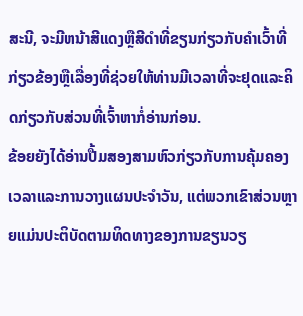ສະນີ, ຈະມີຫນ້າສີແດງຫຼືສີດໍາທີ່ຂຽນກ່ຽວກັບຄໍາເວົ້າທີ່ກ່ຽວຂ້ອງຫຼືເລື່ອງທີ່ຊ່ວຍໃຫ້ທ່ານມີເວລາທີ່ຈະຢຸດແລະຄິດກ່ຽວກັບສ່ວນທີ່ເຈົ້າຫາກໍ່ອ່ານກ່ອນ.
ຂ້ອຍຍັງໄດ້ອ່ານປື້ມສອງສາມຫົວກ່ຽວກັບການຄຸ້ມຄອງເວລາແລະການວາງແຜນປະຈໍາວັນ, ແຕ່ພວກເຂົາສ່ວນຫຼາຍແມ່ນປະຕິບັດຕາມທິດທາງຂອງການຂຽນວຽ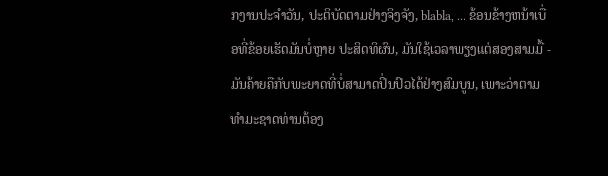ກງານປະຈໍາວັນ, ປະຕິບັດຕາມຢ່າງຈິງຈັງ, blabla, ... ຂ້ອນຂ້າງຫນ້າເບື່ອທີ່ຂ້ອຍເຮັດມັນບໍ່ຫຼາຍ ປະສິດທິຜົນ, ມັນໃຊ້ເວລາພຽງແຕ່ສອງສາມມື້ - ມັນຄ້າຍຄືກັບພະຍາດທີ່ບໍ່ສາມາດປິ່ນປົວໄດ້ຢ່າງສົມບູນ, ເພາະວ່າຕາມທໍາມະຊາດທ່ານຕ້ອງ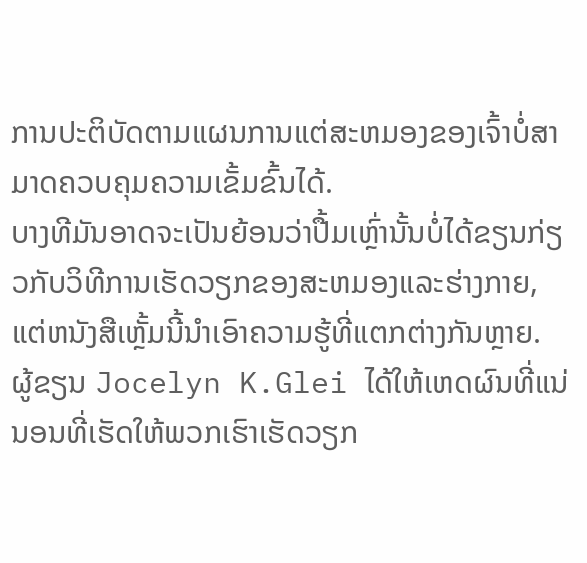ການປະຕິບັດຕາມແຜນການແຕ່ສະຫມອງຂອງເຈົ້າບໍ່ສາມາດຄວບຄຸມຄວາມເຂັ້ມຂົ້ນໄດ້.
ບາງທີມັນອາດຈະເປັນຍ້ອນວ່າປື້ມເຫຼົ່ານັ້ນບໍ່ໄດ້ຂຽນກ່ຽວກັບວິທີການເຮັດວຽກຂອງສະຫມອງແລະຮ່າງກາຍ, ແຕ່ຫນັງສືເຫຼັ້ມນີ້ນໍາເອົາຄວາມຮູ້ທີ່ແຕກຕ່າງກັນຫຼາຍ.
ຜູ້ຂຽນ Jocelyn K.Glei ໄດ້ໃຫ້ເຫດຜົນທີ່ແນ່ນອນທີ່ເຮັດໃຫ້ພວກເຮົາເຮັດວຽກ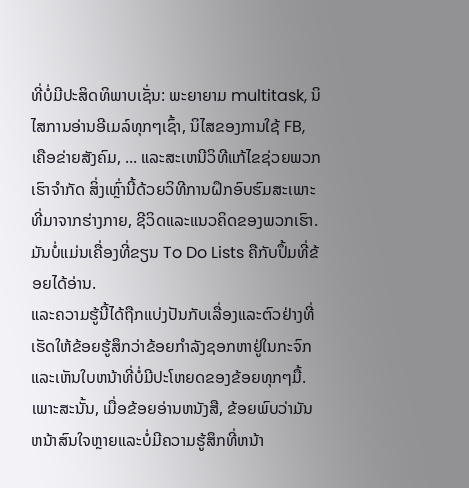ທີ່ບໍ່ມີປະສິດທິພາບເຊັ່ນ: ພະຍາຍາມ multitask, ນິໄສການອ່ານອີເມລ໌ທຸກໆເຊົ້າ, ນິໄສຂອງການໃຊ້ FB, ເຄືອຂ່າຍສັງຄົມ, ... ແລະສະເຫນີວິທີແກ້ໄຂຊ່ວຍພວກເຮົາຈໍາກັດ ສິ່ງເຫຼົ່ານີ້ດ້ວຍວິທີການຝຶກອົບຮົມສະເພາະທີ່ມາຈາກຮ່າງກາຍ, ຊີວິດແລະແນວຄິດຂອງພວກເຮົາ. ມັນບໍ່ແມ່ນເຄື່ອງທີ່ຂຽນ To Do Lists ຄືກັບປຶ້ມທີ່ຂ້ອຍໄດ້ອ່ານ.
ແລະຄວາມຮູ້ນີ້ໄດ້ຖືກແບ່ງປັນກັບເລື່ອງແລະຕົວຢ່າງທີ່ເຮັດໃຫ້ຂ້ອຍຮູ້ສຶກວ່າຂ້ອຍກໍາລັງຊອກຫາຢູ່ໃນກະຈົກແລະເຫັນໃບຫນ້າທີ່ບໍ່ມີປະໂຫຍດຂອງຂ້ອຍທຸກໆມື້. ເພາະສະນັ້ນ, ເມື່ອຂ້ອຍອ່ານຫນັງສື, ຂ້ອຍພົບວ່າມັນຫນ້າສົນໃຈຫຼາຍແລະບໍ່ມີຄວາມຮູ້ສຶກທີ່ຫນ້າ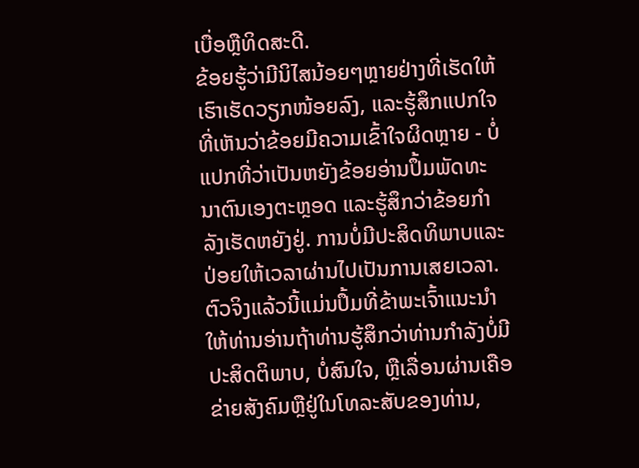ເບື່ອຫຼືທິດສະດີ.
ຂ້ອຍຮູ້ວ່າມີນິໄສນ້ອຍໆຫຼາຍຢ່າງທີ່ເຮັດໃຫ້ເຮົາເຮັດວຽກໜ້ອຍລົງ, ແລະຮູ້ສຶກແປກໃຈທີ່ເຫັນວ່າຂ້ອຍມີຄວາມເຂົ້າໃຈຜິດຫຼາຍ - ບໍ່ແປກທີ່ວ່າເປັນຫຍັງຂ້ອຍອ່ານປຶ້ມພັດທະນາຕົນເອງຕະຫຼອດ ແລະຮູ້ສຶກວ່າຂ້ອຍກໍາລັງເຮັດຫຍັງຢູ່. ການບໍ່ມີປະສິດທິພາບແລະປ່ອຍໃຫ້ເວລາຜ່ານໄປເປັນການເສຍເວລາ.
ຕົວຈິງແລ້ວນີ້ແມ່ນປຶ້ມທີ່ຂ້າພະເຈົ້າແນະນໍາໃຫ້ທ່ານອ່ານຖ້າທ່ານຮູ້ສຶກວ່າທ່ານກໍາລັງບໍ່ມີປະສິດຕິພາບ, ບໍ່ສົນໃຈ, ຫຼືເລື່ອນຜ່ານເຄືອຂ່າຍສັງຄົມຫຼືຢູ່ໃນໂທລະສັບຂອງທ່ານ,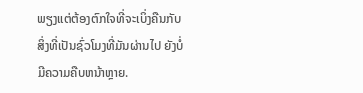ພຽງແຕ່ຕ້ອງຕົກໃຈທີ່ຈະເບິ່ງຄືນກັບສິ່ງທີ່ເປັນຊົ່ວໂມງທີ່ມັນຜ່ານໄປ ຍັງບໍ່ມີຄວາມຄືບຫນ້າຫຼາຍ.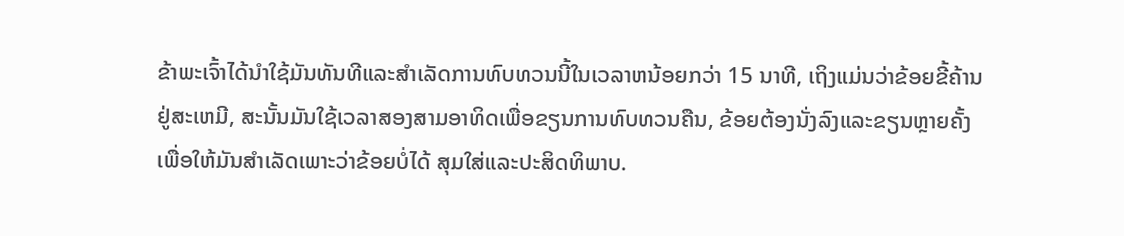ຂ້າພະເຈົ້າໄດ້ນໍາໃຊ້ມັນທັນທີແລະສໍາເລັດການທົບທວນນີ້ໃນເວລາຫນ້ອຍກວ່າ 15 ນາທີ, ເຖິງແມ່ນວ່າຂ້ອຍຂີ້ຄ້ານຢູ່ສະເຫມີ, ສະນັ້ນມັນໃຊ້ເວລາສອງສາມອາທິດເພື່ອຂຽນການທົບທວນຄືນ, ຂ້ອຍຕ້ອງນັ່ງລົງແລະຂຽນຫຼາຍຄັ້ງເພື່ອໃຫ້ມັນສໍາເລັດເພາະວ່າຂ້ອຍບໍ່ໄດ້ ສຸມໃສ່ແລະປະສິດທິພາບ.